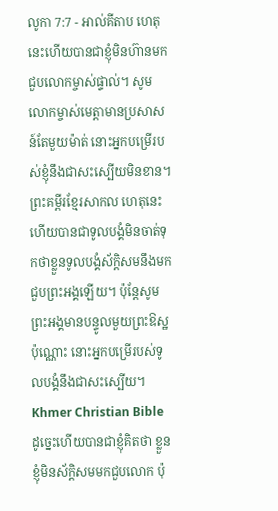លូកា 7:7 - អាល់គីតាប ហេតុនេះហើយបានជាខ្ញុំមិនហ៊ានមកជួបលោកម្ចាស់ផ្ទាល់។ សូមលោកម្ចាស់មេត្ដាមានប្រសាសន៍តែមួយម៉ាត់ នោះអ្នកបម្រើរបស់ខ្ញុំនឹងជាសះស្បើយមិនខាន។ ព្រះគម្ពីរខ្មែរសាកល ហេតុនេះហើយបានជាទូលបង្គំមិនចាត់ទុកថាខ្លួនទូលបង្គំស័ក្ដិសមនឹងមកជួបព្រះអង្គឡើយ។ ប៉ុន្តែសូមព្រះអង្គមានបន្ទូលមួយព្រះឱស្ឋប៉ុណ្ណោះ នោះអ្នកបម្រើរបស់ទូលបង្គំនឹងជាសះស្បើយ។ Khmer Christian Bible ដូច្នេះហើយបានជាខ្ញុំគិតថា ខ្លួនខ្ញុំមិនស័ក្តិសមមកជួបលោក ប៉ុ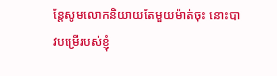ន្ដែសូមលោកនិយាយតែមួយម៉ាត់ចុះ នោះបាវបម្រើរបស់ខ្ញុំ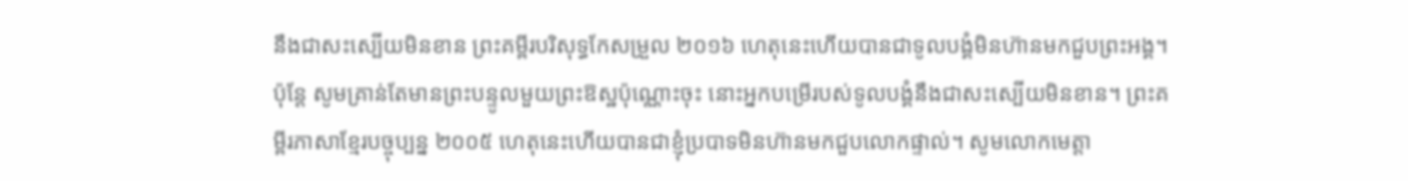នឹងជាសះស្បើយមិនខាន ព្រះគម្ពីរបរិសុទ្ធកែសម្រួល ២០១៦ ហេតុនេះហើយបានជាទូលបង្គំមិនហ៊ានមកជួបព្រះអង្គ។ ប៉ុន្តែ សូមគ្រាន់តែមានព្រះបន្ទូលមួយព្រះឱស្ឋប៉ុណ្ណោះចុះ នោះអ្នកបម្រើរបស់ទូលបង្គំនឹងជាសះស្បើយមិនខាន។ ព្រះគម្ពីរភាសាខ្មែរបច្ចុប្បន្ន ២០០៥ ហេតុនេះហើយបានជាខ្ញុំប្របាទមិនហ៊ានមកជួបលោកផ្ទាល់។ សូមលោកមេត្តា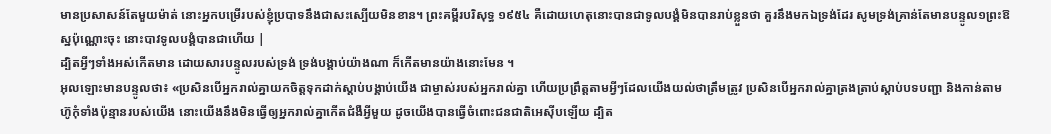មានប្រសាសន៍តែមួយម៉ាត់ នោះអ្នកបម្រើរបស់ខ្ញុំប្របាទនឹងជាសះស្បើយមិនខាន។ ព្រះគម្ពីរបរិសុទ្ធ ១៩៥៤ គឺដោយហេតុនោះបានជាទូលបង្គំមិនបានរាប់ខ្លួនថា គួរនឹងមកឯទ្រង់ដែរ សូមទ្រង់គ្រាន់តែមានបន្ទូល១ព្រះឱស្ឋប៉ុណ្ណោះចុះ នោះបាវទូលបង្គំបានជាហើយ |
ដ្បិតអ្វីៗទាំងអស់កើតមាន ដោយសារបន្ទូលរបស់ទ្រង់ ទ្រង់បង្គាប់យ៉ាងណា ក៏កើតមានយ៉ាងនោះមែន ។
អុលឡោះមានបន្ទូលថា៖ «ប្រសិនបើអ្នករាល់គ្នាយកចិត្តទុកដាក់ស្តាប់បង្គាប់យើង ជាម្ចាស់របស់អ្នករាល់គ្នា ហើយប្រព្រឹត្តតាមអ្វីៗដែលយើងយល់ថាត្រឹមត្រូវ ប្រសិនបើអ្នករាល់គ្នាត្រងត្រាប់ស្តាប់បទបញ្ជា និងកាន់តាមហ៊ូកុំទាំងប៉ុន្មានរបស់យើង នោះយើងនឹងមិនធ្វើឲ្យអ្នករាល់គ្នាកើតជំងឺអ្វីមួយ ដូចយើងបានធ្វើចំពោះជនជាតិអេស៊ីបឡើយ ដ្បិត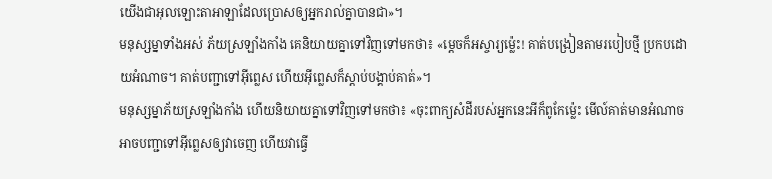យើងជាអុលឡោះតាអាឡាដែលប្រោសឲ្យអ្នករាល់គ្នាបានជា»។
មនុស្សម្នាទាំងអស់ ភ័យស្រឡាំងកាំង គេនិយាយគ្នាទៅវិញទៅមកថា៖ «ម្ដេចក៏អស្ចារ្យម៉្លេះ! គាត់បង្រៀនតាមរបៀបថ្មី ប្រកបដោយអំណាច។ គាត់បញ្ជាទៅអ៊ីព្លេស ហើយអ៊ីព្លេសក៏ស្ដាប់បង្គាប់គាត់»។
មនុស្សម្នាភ័យស្រឡាំងកាំង ហើយនិយាយគ្នាទៅវិញទៅមកថា៖ «ចុះពាក្យសំដីរបស់អ្នកនេះអីក៏ពូកែម៉្លេះ មើល៍គាត់មានអំណាច អាចបញ្ជាទៅអ៊ីព្លេសឲ្យវាចេញ ហើយវាធ្វើ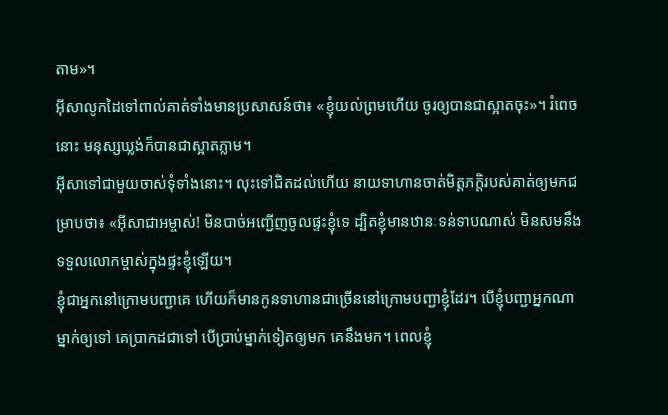តាម»។
អ៊ីសាលូកដៃទៅពាល់គាត់ទាំងមានប្រសាសន៍ថា៖ «ខ្ញុំយល់ព្រមហើយ ចូរឲ្យបានជាស្អាតចុះ»។ រំពេចនោះ មនុស្សឃ្លង់ក៏បានជាស្អាតភ្លាម។
អ៊ីសាទៅជាមួយចាស់ទុំទាំងនោះ។ លុះទៅជិតដល់ហើយ នាយទាហានចាត់មិត្ដភក្ដិរបស់គាត់ឲ្យមកជម្រាបថា៖ «អ៊ីសាជាអម្ចាស់! មិនបាច់អញ្ជើញចូលផ្ទះខ្ញុំទេ ដ្បិតខ្ញុំមានឋានៈទន់ទាបណាស់ មិនសមនឹងទទួលលោកម្ចាស់ក្នុងផ្ទះខ្ញុំឡើយ។
ខ្ញុំជាអ្នកនៅក្រោមបញ្ជាគេ ហើយក៏មានកូនទាហានជាច្រើននៅក្រោមបញ្ជាខ្ញុំដែរ។ បើខ្ញុំបញ្ជាអ្នកណាម្នាក់ឲ្យទៅ គេប្រាកដជាទៅ បើប្រាប់ម្នាក់ទៀតឲ្យមក គេនឹងមក។ ពេលខ្ញុំ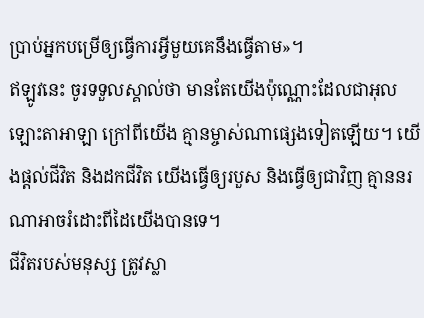ប្រាប់អ្នកបម្រើឲ្យធ្វើការអ្វីមួយគេនឹងធ្វើតាម»។
ឥឡូវនេះ ចូរទទួលស្គាល់ថា មានតែយើងប៉ុណ្ណោះដែលជាអុលឡោះតាអាឡា ក្រៅពីយើង គ្មានម្ចាស់ណាផ្សេងទៀតឡើយ។ យើងផ្តល់ជីវិត និងដកជីវិត យើងធ្វើឲ្យរបួស និងធ្វើឲ្យជាវិញ គ្មាននរណាអាចរំដោះពីដៃយើងបានទេ។
ជីវិតរបស់មនុស្ស ត្រូវស្លា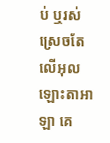ប់ ឬរស់ ស្រេចតែលើអុលឡោះតាអាឡា គេ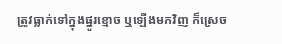ត្រូវធ្លាក់ទៅក្នុងផ្នូរខ្មោច ឬឡើងមកវិញ ក៏ស្រេច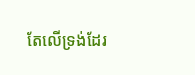តែលើទ្រង់ដែរ